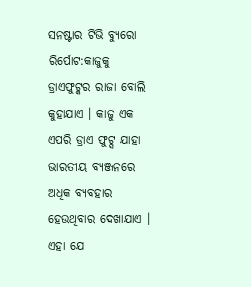ସନଷ୍ଟାର ଟିଭି ବ୍ୟୁରୋ
ରିର୍ପୋଟ:କାଜୁକୁ ଡ୍ରାଏଫୁଟ୍କର ରାଜା ବୋଲି କୁହାଯାଏ । କାଜୁ ଏକ ଏପରି ଡ୍ରାଏ ଫୁଟ୍ସ ଯାହା ଭାରତୀୟ ବ୍ୟଞ୍ଜନରେ ଅଧିକ ବ୍ୟବହାର ହେଉଥିବାର ଦେଖାଯାଏ । ଏହା ଯେ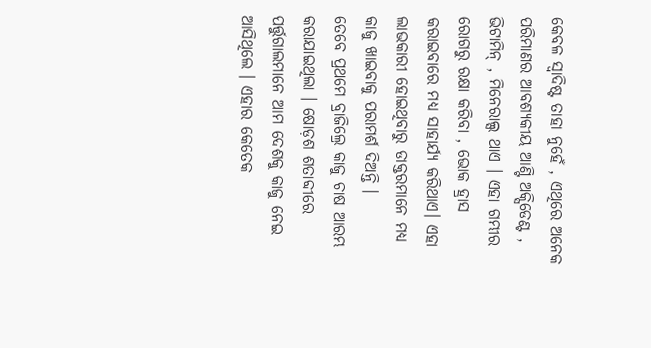କେବଳ ସ୍ଵାଦିଷ୍ଟ ତାହା ନୁହେଁ , ଏଥିରେ ଅନେକ ପରିମାଣର ଆବଶ୍ୟକୀୟ ଆଣ୍ଟି ଅକ୍ସିଡେଣ୍ଟ , ଭିଟାମିନ୍ , ମିନେରାଲ୍ସ ଥାଏ । ଏହା ଗମ୍ଭୀର ରୋଗରୁ ରକ୍ଷା କରିବା , ଭୋକ ହ୍ରାସ କରାଇବାରେ ମଧ୍ୟ ସାହାର୍ଯ୍ୟ କରିଥାଏ। ଏହା ଲାଭକାରୀ ହୋଇଥିବାରୁ ଡାକ୍ତରମାନେ ମଧ୍ୟ କାଜୁ ଖାଇବାକୁ ପରାମର୍ଶ ଦିଅନ୍ତି ।
ତେବେ ପ୍ରଥମେ ବ୍ରାଜିଲ୍ରେ କାଜୁ ଚାଷ ଆରମ୍ଭ କରାଯାଇଥିଲା । ଷୋଡ଼ଶ ଶତାବ୍ଦୀରେ ପର୍ତ୍ତୁଗାଲମାନେ ଆମ ଦେଶକୁ କାଜୁ ନେଇ ଆସିଥିଲେ । ଏହାର କେତେକ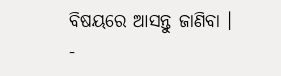ବିଷୟରେ ଆସନ୍ତୁ ଜାଣିବା ।
-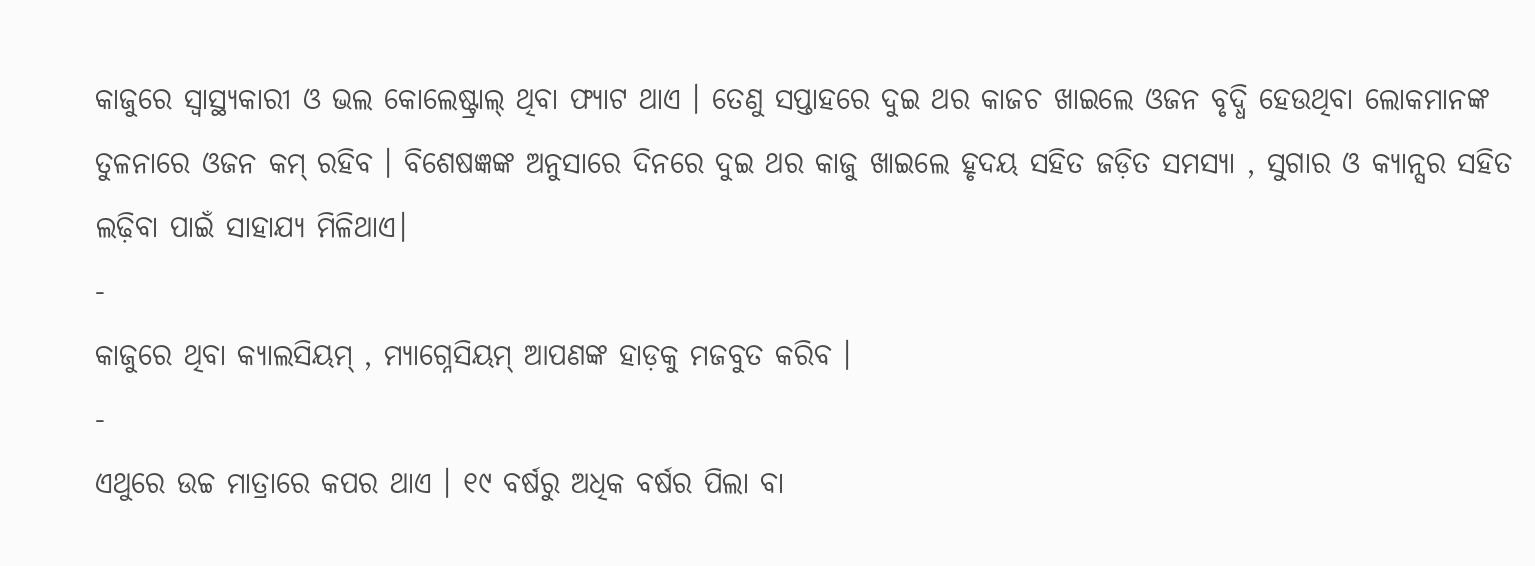କାଜୁରେ ସ୍ୱାସ୍ଥ୍ୟକାରୀ ଓ ଭଲ କୋଲେଷ୍ଟ୍ରାଲ୍ ଥିବା ଫ୍ୟାଟ ଥାଏ । ତେଣୁ ସପ୍ତାହରେ ଦୁଇ ଥର କାଜଚ ଖାଇଲେ ଓଜନ ବୃଦ୍ଧି ହେଉଥିବା ଲୋକମାନଙ୍କ ତୁଳନାରେ ଓଜନ କମ୍ ରହିବ । ବିଶେଷଜ୍ଞଙ୍କ ଅନୁସାରେ ଦିନରେ ଦୁଇ ଥର କାଜୁ ଖାଇଲେ ହୃଦୟ ସହିତ ଜଡ଼ିତ ସମସ୍ୟା , ସୁଗାର ଓ କ୍ୟାନ୍ସର ସହିତ ଲଢ଼ିବା ପାଇଁ ସାହାଯ୍ୟ ମିଳିଥାଏ।
-
କାଜୁରେ ଥିବା କ୍ୟାଲସିୟମ୍ , ମ୍ୟାଗ୍ନେସିୟମ୍ ଆପଣଙ୍କ ହାଡ଼କୁ ମଜବୁତ କରିବ ।
-
ଏଥୁରେ ଉଚ୍ଚ ମାତ୍ରାରେ କପର ଥାଏ । ୧୯ ବର୍ଷରୁ ଅଧିକ ବର୍ଷର ପିଲା ବା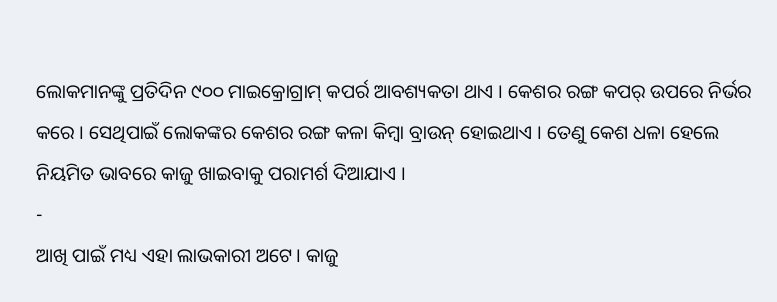ଲୋକମାନଙ୍କୁ ପ୍ରତିଦିନ ୯୦୦ ମାଇକ୍ରୋଗ୍ରାମ୍ କପର୍ର ଆବଶ୍ୟକତା ଥାଏ । କେଶର ରଙ୍ଗ କପର୍ ଉପରେ ନିର୍ଭର କରେ । ସେଥିପାଇଁ ଲୋକଙ୍କର କେଶର ରଙ୍ଗ କଳା କିମ୍ବା ବ୍ରାଉନ୍ ହୋଇଥାଏ । ତେଣୁ କେଶ ଧଳା ହେଲେ ନିୟମିତ ଭାବରେ କାଜୁ ଖାଇବାକୁ ପରାମର୍ଶ ଦିଆଯାଏ ।
-
ଆଖି ପାଇଁ ମଧ୍ୟ ଏହା ଲାଭକାରୀ ଅଟେ। କାଜୁ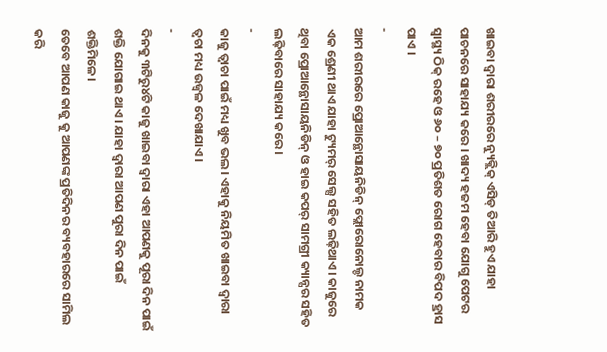ଖାଇବା ଦ୍ଵାରା ଶରୀରରେ ନ୍ୟୁକ୍ଲିକ୍ ଏସିଡ୍ ତିଆରି ହୁଏ ଯାହା ପାଚନରେ ସାହାଯ୍ୟ କରେ । ଖାଦ୍ୟ ହଜମ ହେବା ଯୋଗୁ ପେଟର ସ୍ୱାସ୍ଥ୍ୟ ଠିକ୍ ରହେ ଓ ୬୦ – ୭୦ ପ୍ରତିଶତ ରୋଗ ହେବାର ବିପଦ ହ୍ରାସ ପାଏ ।
-
ଆମ ଶରୀରରେ ପ୍ରୋଆନ୍ଥୋସାୟନିଡିନ୍ ଫ୍ଲୋରୋନୋଲ୍ଡ ନାମକ ଏକ ଶ୍ରେଣୀ ଥାଏ ଯାହା ଟ୍ୟୁମର୍ ସେଲ୍ସ ସହିତ ଲଢ଼ିଥାଏ। କାଜୁରେ ଥିବା ପ୍ରୋଆନ୍ଥୋସାୟନିଡିନ୍ ଓ ହାଇ କପର୍ ସାମଗ୍ରୀ କ୍ୟାନ୍ସର ସହିତ ଲଢ଼ିବାରେ ସାହାଯ୍ୟ କରେ।
-
କାଜୁ ତ୍ବାଚା ପାଇଁ ମଧ୍ୟ ଖୁବ ଭଲ। ଏହାକୁ ନିୟମିତ ଖାଇବା ଦ୍ବାରା ତ୍ବଚା ମଧ୍ୟ ଉଜ୍ବଳ ଦେଖାଯାଏ।
-
ଦିନକୁ ୩ଟିରୁ୪ଟି କାଜୁ ଖାଇବା ଦ୍ବାରା ଏହା ଆପଣକୁ ପୂରା ଦିନ ପାଇଁ ଶକ୍ତି ଯୋଗାଇ ଥାଏ। ଯାହା ଦ୍ବାରା ଆପଣ ପୁରା ଦିନ ପାଇଁ ଶକ୍ତିମିଳେ।
ତେବେ ଆପଣ କାଜୁ କୁ ଆପଣଙ୍କ ପ୍ରତିଦିନର ବ୍ୟବହାରରେ ସାମିଲ କରି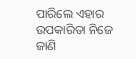ପାରିଲେ ଏହାର ଉପକାରିତା ନିଜେ ଜାଣି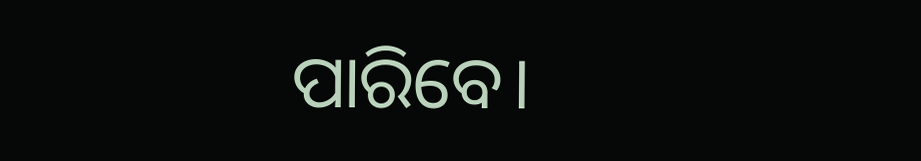ପାରିବେ।